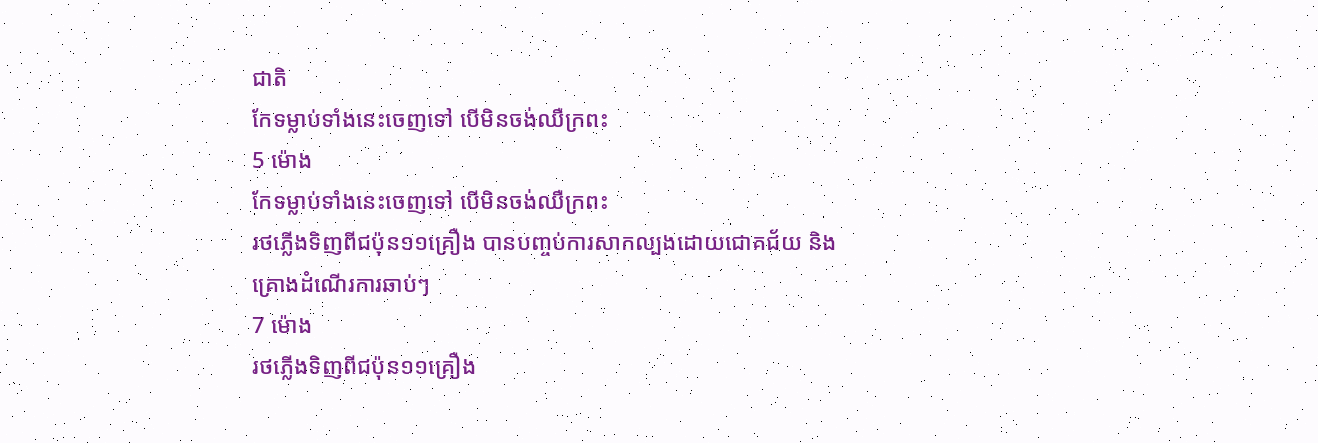ជាតិ
កែទម្លាប់ទាំងនេះចេញទៅ បើមិនចង់ឈឺក្រពះ
5 ម៉ោង
កែទម្លាប់ទាំងនេះចេញទៅ បើមិនចង់ឈឺក្រពះ
រថភ្លើងទិញពីជប៉ុន១១គ្រឿង បានបញ្ចប់ការសាកល្បងដោយជោគជ័យ និងគ្រោងដំណើរការឆាប់ៗ
7 ម៉ោង
រថភ្លើងទិញពីជប៉ុន១១គ្រឿង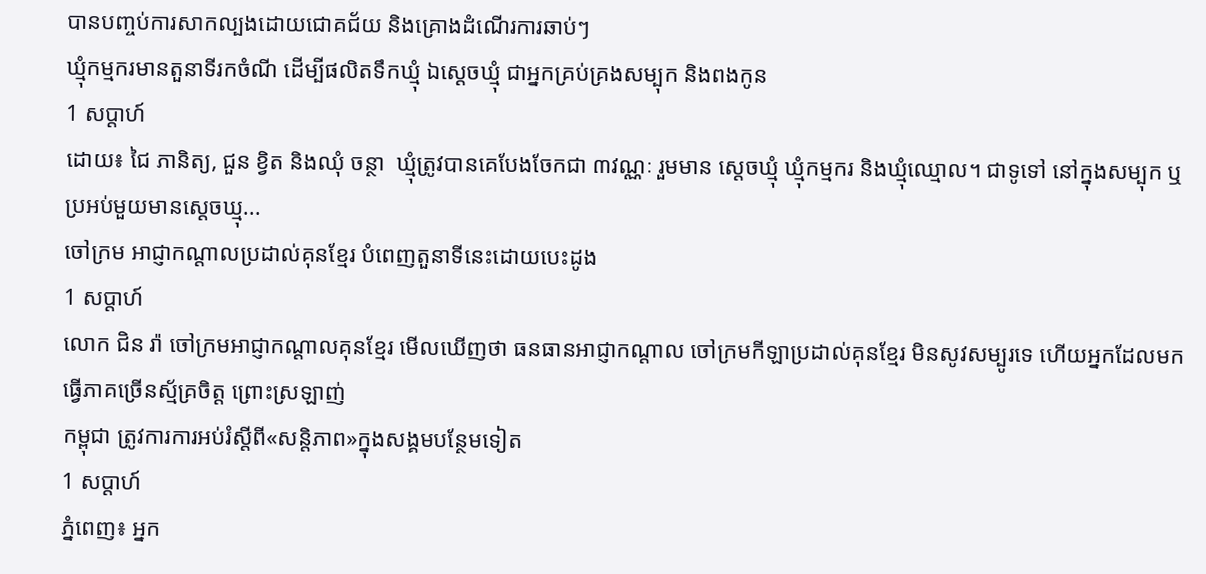បានបញ្ចប់ការសាកល្បងដោយជោគជ័យ និងគ្រោងដំណើរការឆាប់ៗ
ឃ្មុំកម្មករមានតួនាទីរកចំណី ដើម្បីផលិតទឹកឃ្មុំ ឯស្ដេចឃ្មុំ ជាអ្នកគ្រប់គ្រងសម្បុក និងពងកូន
1 សប្តាហ៍
ដោយ៖ ជៃ ភានិត្យ, ជួន ខ្វិត និងឈុំ ចន្ថា  ឃ្មុំត្រូវបានគេបែងចែកជា ៣វណ្ណៈ រួមមាន ស្ដេចឃ្មុំ ឃ្មុំកម្មករ និងឃ្មុំឈ្មោល។ ជាទូទៅ នៅក្នុងសម្បុក ឬប្រអប់មួយមានស្ដេចឃ្មុ...
ចៅក្រម អាជ្ញាកណ្ដាលប្រដាល់គុនខ្មែរ បំពេញតួនាទីនេះដោយបេះដូង
1 សប្តាហ៍
លោក ជិន រ៉ា ចៅក្រមអាជ្ញាកណ្តាលគុនខ្មែរ មើលឃើញថា ធនធានអាជ្ញាកណ្ដាល ចៅក្រមកីឡាប្រដាល់គុនខ្មែរ មិនសូវសម្បូរទេ ហើយអ្នកដែលមកធ្វើភាគច្រើនស្ម័គ្រចិត្ត ព្រោះស្រឡាញ់
កម្ពុជា ត្រូវការការអប់រំស្ដីពី«សន្តិភាព»ក្នុងសង្គមបន្ថែមទៀត
1 សប្តាហ៍
ភ្នំពេញ៖ អ្នក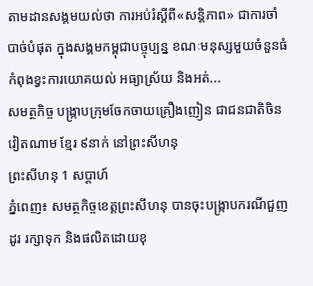តាមដានសង្គមយល់ថា ការអប់រំស្ដីពី«សន្តិភាព» ជាការចាំបាច់បំផុត ក្នុងសង្គមកម្ពុជាបច្ចុប្បន្ន ខណៈមនុស្សមួយចំនួនធំ កំពុងខ្វះការយោគយល់ អធ្យាស្រ័យ និងអត់...
សមត្ថកិច្ច បង្ក្រាបក្រុមចែកចាយគ្រឿងញៀន ជាជនជាតិចិន វៀតណាម ខ្មែរ ៩នាក់ នៅព្រះសីហនុ
ព្រះសីហនុ 1 សប្តាហ៍
ភ្នំពេញ៖ សមត្ថកិច្ចខេត្តព្រះសីហនុ បានចុះបង្រ្កាបករណីជួញដូរ រក្សាទុក និងផលិតដោយខុ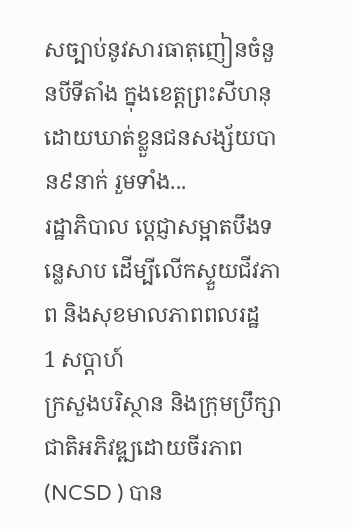សច្បាប់នូវសារធាតុញៀនចំនួនបីទីតាំង ក្នុងខេត្ដព្រះសីហនុ ដោយឃាត់ខ្លួនជនសង្ស័យបាន៩នាក់ រួមទាំង...
រដ្ឋាភិបាល ប្ដេជ្ញាសម្អាតបឹងទន្លេសាប ដើម្បីលើកស្ទួយជីវភាព និងសុខមាលភាពពលរដ្ឋ
1 សប្តាហ៍
ក្រសួងបរិស្ថាន និងក្រុមប្រឹក្សាជាតិអភិវឌ្ឍដោយចីរភាព (NCSD ) បាន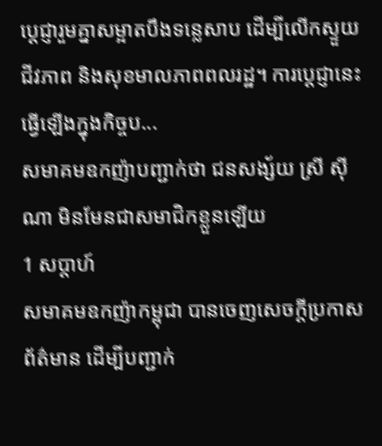ប្ដេជ្ញារួមគ្នាសម្អាតបឹងទន្លេសាប ដើម្បីលើកស្ទួយជីវភាព និងសុខមាលភាពពលរដ្ឋ។ ការប្ដេជ្ញានេះ ធ្វើឡើងក្នុងកិច្ចប...
សមាគមឧកញ៉ាបញ្ជាក់ថា ជនសង្ស័យ ស្រី ស៊ីណា មិនមែនជាសមាជិកខ្លួនឡើយ
1 សប្តាហ៍
សមាគមឧកញ៉ាកម្ពុជា បានចេញសេចក្តីប្រកាសព័ត៌មាន ដើម្បីបញ្ជាក់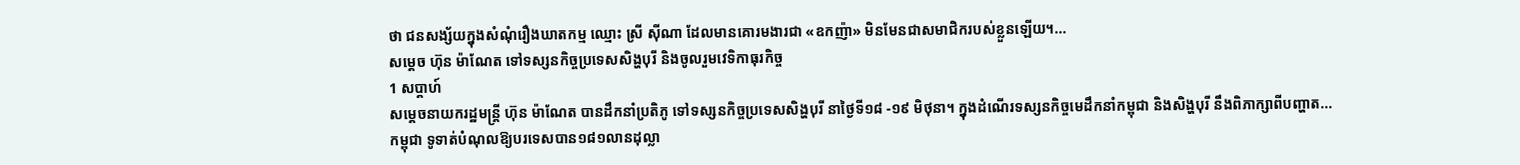ថា ជនសង្ស័យក្នុងសំណុំរឿងឃាតកម្ម ឈ្មោះ ស្រី ស៊ីណា ដែលមានគោរមងារជា «ឧកញ៉ា» មិនមែនជាសមាជិករបស់ខ្លួនឡើយ។...
សម្ដេច ហ៊ុន ម៉ាណែត ទៅទស្សនកិច្ចប្រទេសសិង្ហបុរី និងចូលរួមវេទិកាធុរកិច្ច
1 សប្តាហ៍
សម្ដេចនាយករដ្ឋមន្រ្តី ហ៊ុន ម៉ាណែត បានដឹកនាំប្រតិភូ ទៅទស្សនកិច្ចប្រទេសសិង្ហបុរី នាថ្ងៃទី១៨ -១៩ មិថុនា។ ក្នុងដំណើរទស្សនកិច្ចមេដឹកនាំកម្ពុជា និងសិង្ហបុរី នឹងពិភាក្សាពីបញ្ហាត...
កម្ពុជា ទូទាត់បំណុលឱ្យបរទេសបាន១៨១លានដុល្លា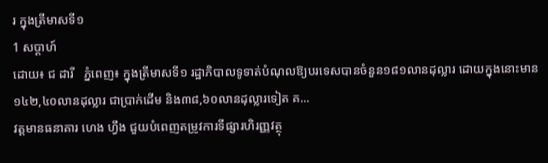រ ក្នុងត្រីមាសទី១
1 សប្តាហ៍
ដោយ៖ ជ ដារី   ភ្នំពេញ៖ ក្នុងត្រីមាសទី១ រដ្ឋាភិបាលទូទាត់បំណុលឱ្យបរទេសបានចំនួន១៨១លានដុល្លារ ដោយក្នុងនោះមាន១៤២,៤០លានដុល្លារ ជាប្រាក់ដើម និង៣៨,៦០លានដុល្លារទៀត គ...
វត្តមានធនាគារ ហេង ហ្វឹង ជួយបំពេញតម្រូវការទីផ្សារហិរញ្ញវត្ថុ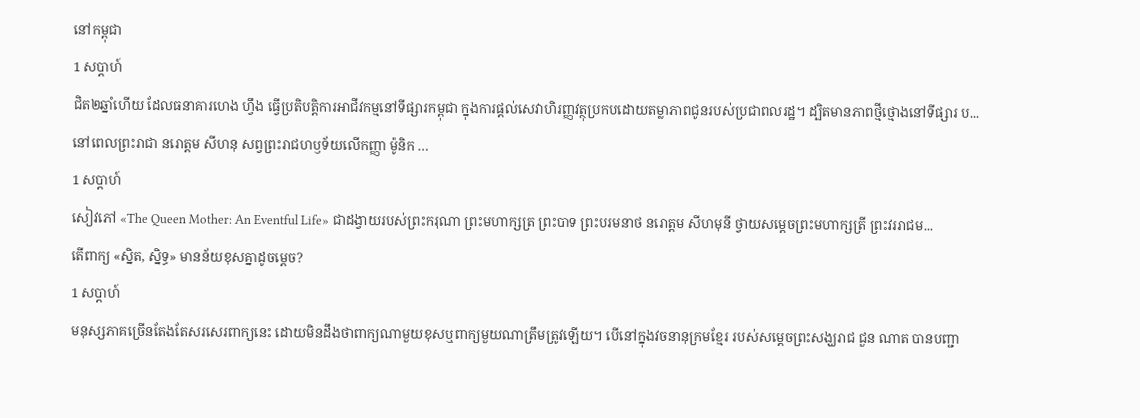នៅកម្ពុជា
1 សប្តាហ៍
ជិត២ឆ្នាំហើយ ដែលធនាគារហេង ហ្វឹង ធ្វើប្រតិបត្តិការអាជីវកម្មនៅទីផ្សារកម្ពុជា ក្នុងការផ្តល់សេវាហិរញ្ញវត្ថុប្រកបដោយតម្លាភាពជូនរបស់ប្រជាពលរដ្ឋ។ ដ្បិតមានភាពថ្មីថ្មោងនៅទីផ្សារ ប...
នៅពេលព្រះរាជា នរោត្តម សីហនុ សព្វព្រះរាជហឫទ័យលើកញ្ញា ម៉ូនិក …
1 សប្តាហ៍
សៀវភៅ «The Queen Mother: An Eventful Life» ជាដង្វាយរបស់ព្រះករុណា ព្រះមហាក្សត្រ ព្រះបាទ ព្រះបរមនាថ នរោត្តម សីហមុនី ថ្វាយសម្តេចព្រះមហាក្សត្រី ព្រះវររាជម...
តើពាក្យ «ស្និត, ស្និទ្ធ» មានន័យខុសគ្នាដូចម្តេច?
1 សប្តាហ៍
មនុស្សភាគច្រើនតែងតែសរសេរពាក្យនេះ ដោយមិនដឹងថាពាក្យណាមួយខុសឬពាក្យមួយណាត្រឹមត្រូវឡើយ។ បើនៅក្នុងវចនានុក្រមខ្មែរ របស់សម្តេចព្រះសង្ឃរាជ ជួន ណាត បានបញ្ជា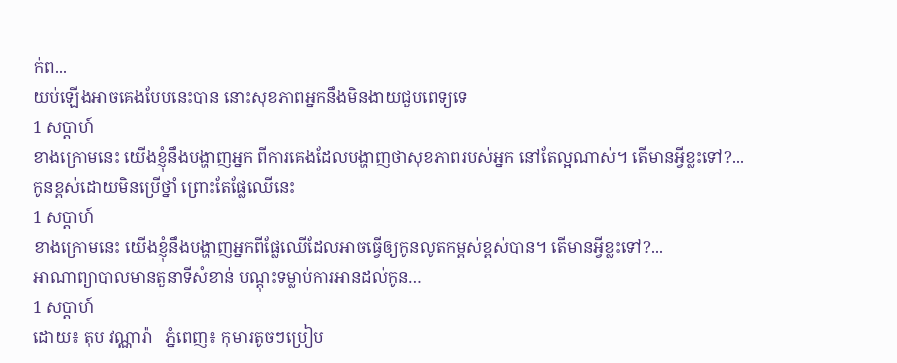ក់ព...
យប់ឡើងអាចគេងបែបនេះបាន នោះសុខភាពអ្នកនឹងមិនងាយជួបពេទ្យទេ
1 សប្តាហ៍
ខាងក្រោមនេះ យើងខ្ញុំនឹងបង្ហាញអ្នក ពីការគេងដែលបង្ហាញថាសុខភាពរបស់អ្នក នៅតែល្អណាស់។ តើមានអ្វីខ្លះទៅ?...
កូនខ្ពស់ដោយមិនប្រើថ្នាំ ព្រោះតែផ្លែឈើនេះ
1 សប្តាហ៍
ខាងក្រោមនេះ យើងខ្ញុំនឹងបង្ហាញអ្នកពីផ្លែឈើដែលអាចធ្វើឲ្យកូនលូតកម្ពស់ខ្ពស់បាន។ តើមានអ្វីខ្លះទៅ?...
អាណាព្យាបាលមានតួនាទីសំខាន់ បណ្តុះទម្លាប់ការអានដល់កូន…
1 សប្តាហ៍
ដោយ៖ តុប វណ្ណារ៉ា   ភ្នំពេញ៖ កុមារតូចៗប្រៀប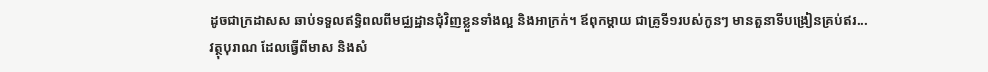ដូចជាក្រដាសស ឆាប់ទទួលឥទ្ធិពលពីមជ្ឈដ្ឋានជុំវិញខ្លួនទាំងល្អ និងអាក្រក់។ ឪពុកម្តាយ ជាគ្រូទី១របស់កូនៗ មានតួនាទីបង្រៀនគ្រប់ឥរ...
វត្ថុបុរាណ ដែលធ្វើពីមាស និងសំ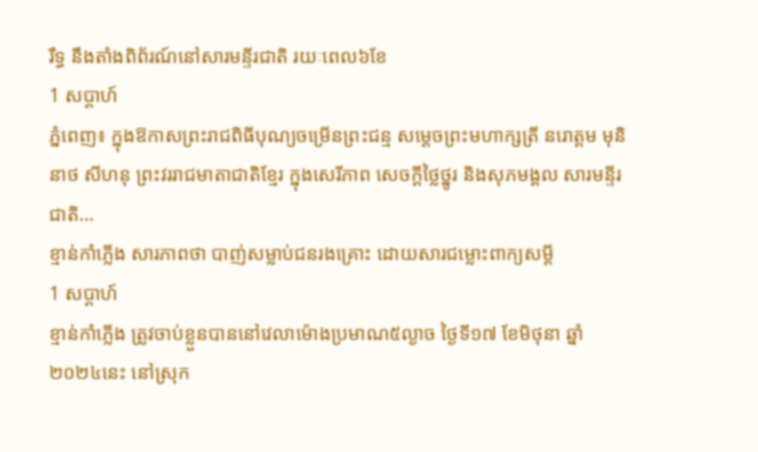រឹទ្ធ នឹងតាំងពិព័រណ៍នៅសារមន្ទីរជាតិ រយៈពេល៦ខែ
1 សប្តាហ៍
ភ្នំពេញ៖ ក្នុងឱកាសព្រះរាជពិធីបុណ្យចម្រើនព្រះជន្ម សម្ដេចព្រះមហាក្សត្រី នរោត្តម មុនិនាថ សីហនុ ព្រះវររាជមាតាជាតិខ្មែរ ក្នុងសេរីភាព សេចក្ដីថ្លៃថ្នូរ និងសុភមង្គល សារមន្ទីរជាតិ...
ខ្មាន់កាំភ្លើង សារភាពថា បាញ់សម្លាប់ជនរងគ្រោះ ដោយសារជម្លោះពាក្យសម្ដី
1 សប្តាហ៍
ខ្មាន់កាំភ្លើង ត្រូវចាប់ខ្លួនបាននៅវេលាម៉ោងប្រមាណ៥ល្ងាច ថ្ងៃទី១៧ ខែមិថុនា ឆ្នាំ២០២៤នេះ នៅស្រុក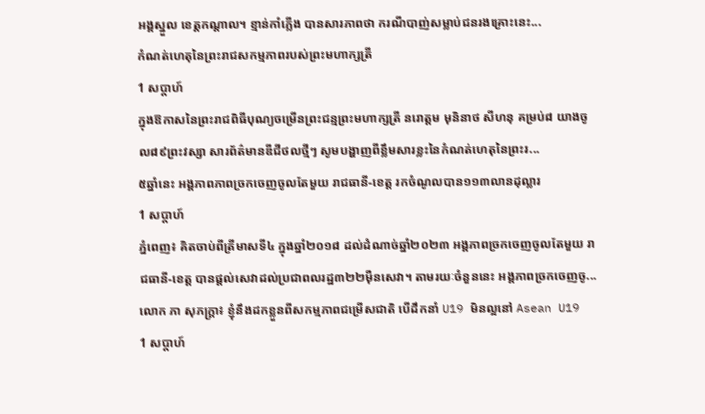អង្គស្នួល ខេត្តកណ្ដាល។ ខ្មាន់កាំភ្លើង បានសារភាពថា ករណីបាញ់សម្លាប់ជនរងគ្រោះនេះ...
កំណត់ហេតុនៃព្រះរាជសកម្មភាពរបស់ព្រះមហាក្សត្រី
1 សប្តាហ៍
ក្នុងឱកាសនៃព្រះរាជពិធីបុណ្យចម្រើនព្រះជន្មព្រះមហាក្សត្រី នរោត្តម មុនិនាថ សីហនុ គម្រប់៨ យាងចូល៨៩ព្រះវស្សា សារព័ត៌មានឌីជីថលថ្មីៗ សូមបង្ហាញពីខ្លឹមសារខ្លះនៃកំណត់ហេតុនៃព្រះរ...
៥ឆ្នាំនេះ អង្គភាពភាពច្រកចេញចូលតែមួយ រាជធានី-ខេត្ត រកចំណូលបាន១១៣លានដុល្លារ
1 សប្តាហ៍
ភ្នំពេញ៖ គិតចាប់ពីត្រីមាសទី៤ ក្នុងឆ្នាំ២០១៨ ដល់ដំណាច់ឆ្នាំ២០២៣ អង្គភាពច្រកចេញចូលតែមួយ រាជធានី-ខេត្ត បានផ្ដល់សេវាដល់ប្រជាពលរដ្ឋ៣២២ម៉ឺនសេវា។ តាមរយៈចំនួននេះ អង្គភាពច្រកចេញចូ...
លោក ភា សុភក្រ្តា៖ ខ្ញុំនឹងដកខ្លួនពីសកម្មភាពជម្រើសជាតិ បើដឹកនាំ U19 មិនល្អនៅ Asean U19
1 សប្តាហ៍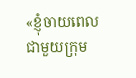«ខ្ញុំចាយពេលជាមួយក្រុម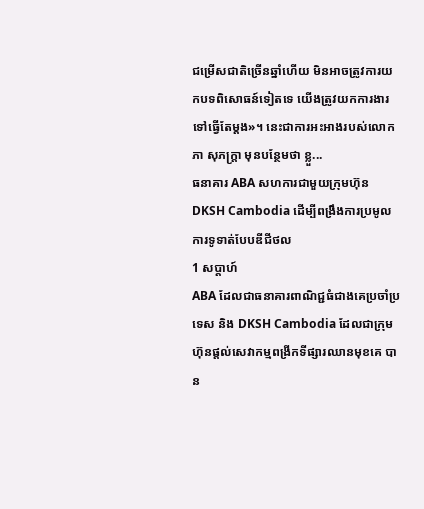ជម្រើសជាតិច្រើនឆ្នាំហើយ មិនអាចត្រូវការយកបទពិសោធន៍ទៀតទេ យើងត្រូវយកការងារទៅធ្វើតែម្តង»។ នេះជាការអះអាងរបស់លោក ភា សុភក្រ្តា មុនបន្ថែមថា ខ្លួ...
ធនាគារ ABA សហការជាមួយក្រុមហ៊ុន DKSH Cambodia ដើម្បីពង្រឹងការប្រមូលការទូទាត់បែបឌីជីថល
1 សប្តាហ៍
ABA ដែលជាធនាគារពាណិជ្ជធំជាងគេប្រចាំប្រទេស និង DKSH Cambodia ដែលជាក្រុមហ៊ុនផ្ដល់សេវាកម្មពង្រីកទីផ្សារឈានមុខគេ បាន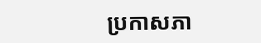ប្រកាសភា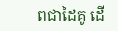ពជាដៃគូ ដើ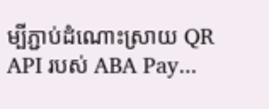ម្បីភ្ជាប់ដំណោះស្រាយ QR API របស់ ABA Pay...